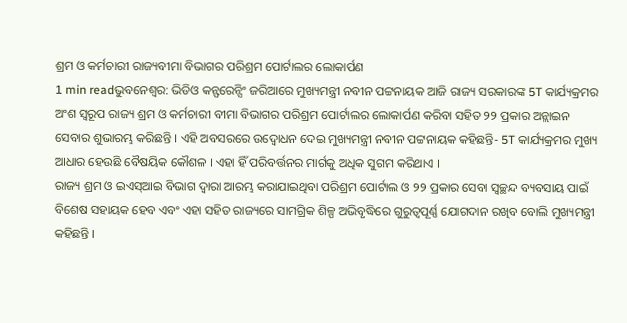ଶ୍ରମ ଓ କର୍ମଚାରୀ ରାଜ୍ୟବୀମା ବିଭାଗର ପରିଶ୍ରମ ପୋର୍ଟାଲର ଲୋକାର୍ପଣ
1 min readଭୁବନେଶ୍ୱର: ଭିଡିଓ କନ୍ଫରେନ୍ସିଂ ଜରିଆରେ ମୁଖ୍ୟମନ୍ତ୍ରୀ ନବୀନ ପଟ୍ଟନାୟକ ଆଜି ରାଜ୍ୟ ସରକାରଙ୍କ 5T କାର୍ଯ୍ୟକ୍ରମର ଅଂଶ ସ୍ବରୂପ ରାଜ୍ୟ ଶ୍ରମ ଓ କର୍ମଚାରୀ ବୀମା ବିଭାଗର ପରିଶ୍ରମ ପୋର୍ଟାଲର ଲୋକାର୍ପଣ କରିବା ସହିତ ୨୨ ପ୍ରକାର ଅନ୍ଲାଇନ ସେବାର ଶୁଭାରମ୍ଭ କରିଛନ୍ତି । ଏହି ଅବସରରେ ଉଦ୍ବୋଧନ ଦେଇ ମୁଖ୍ୟମନ୍ତ୍ରୀ ନବୀନ ପଟ୍ଟନାୟକ କହିଛନ୍ତି- 5T କାର୍ଯ୍ୟକ୍ରମର ମୁଖ୍ୟ ଆଧାର ହେଉଛି ବୈଷୟିକ କୌଶଳ । ଏହା ହିଁ ପରିବର୍ତ୍ତନର ମାର୍ଗକୁ ଅଧିକ ସୁଗମ କରିଥାଏ ।
ରାଜ୍ୟ ଶ୍ରମ ଓ ଇଏସ୍ଆଇ ବିଭାଗ ଦ୍ବାରା ଆରମ୍ଭ କରାଯାଇଥିବା ପରିଶ୍ରମ ପୋର୍ଟାଲ ଓ ୨୨ ପ୍ରକାର ସେବା ସ୍ବଚ୍ଛନ୍ଦ ବ୍ୟବସାୟ ପାଇଁ ବିଶେଷ ସହାୟକ ହେବ ଏବଂ ଏହା ସହିତ ରାଜ୍ୟରେ ସାମଗ୍ରିକ ଶିଳ୍ପ ଅଭିବୃଦ୍ଧିରେ ଗୁରୁତ୍ବପୂର୍ଣ୍ଣ ଯୋଗଦାନ ରଖିବ ବୋଲି ମୁଖ୍ୟମନ୍ତ୍ରୀ କହିଛନ୍ତି ।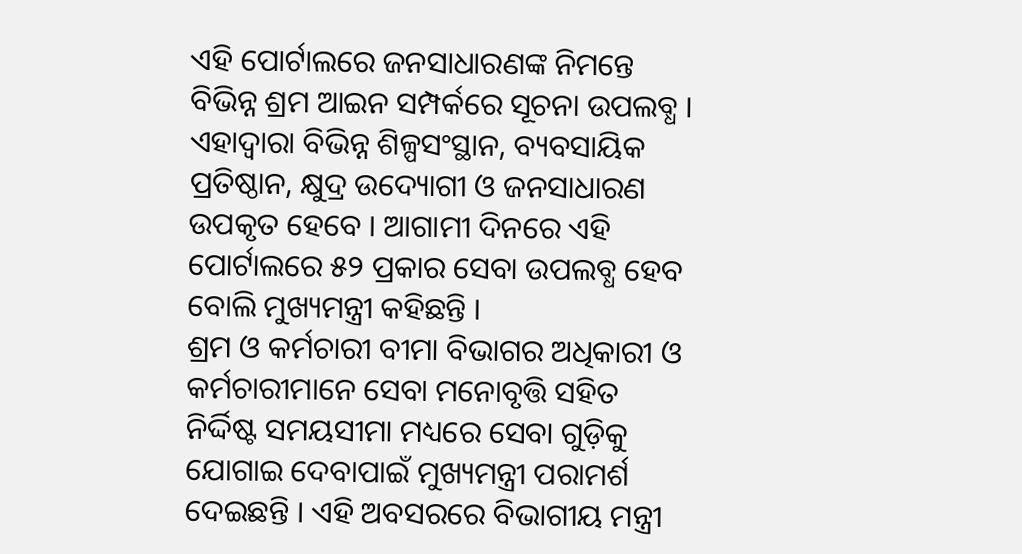ଏହି ପୋର୍ଟାଲରେ ଜନସାଧାରଣଙ୍କ ନିମନ୍ତେ ବିଭିନ୍ନ ଶ୍ରମ ଆଇନ ସମ୍ପର୍କରେ ସୂଚନା ଉପଲବ୍ଧ । ଏହାଦ୍ବାରା ବିଭିନ୍ନ ଶିଳ୍ପସଂସ୍ଥାନ, ବ୍ୟବସାୟିକ ପ୍ରତିଷ୍ଠାନ, କ୍ଷୁଦ୍ର ଉଦ୍ୟୋଗୀ ଓ ଜନସାଧାରଣ ଉପକୃତ ହେବେ । ଆଗାମୀ ଦିନରେ ଏହି ପୋର୍ଟାଲରେ ୫୨ ପ୍ରକାର ସେବା ଉପଲବ୍ଧ ହେବ ବୋଲି ମୁଖ୍ୟମନ୍ତ୍ରୀ କହିଛନ୍ତି ।
ଶ୍ରମ ଓ କର୍ମଚାରୀ ବୀମା ବିଭାଗର ଅଧିକାରୀ ଓ କର୍ମଚାରୀମାନେ ସେବା ମନୋବୃତ୍ତି ସହିତ ନିର୍ଦ୍ଦିଷ୍ଟ ସମୟସୀମା ମଧ୍ୟରେ ସେବା ଗୁଡ଼ିକୁ ଯୋଗାଇ ଦେବାପାଇଁ ମୁଖ୍ୟମନ୍ତ୍ରୀ ପରାମର୍ଶ ଦେଇଛନ୍ତି । ଏହି ଅବସରରେ ବିଭାଗୀୟ ମନ୍ତ୍ରୀ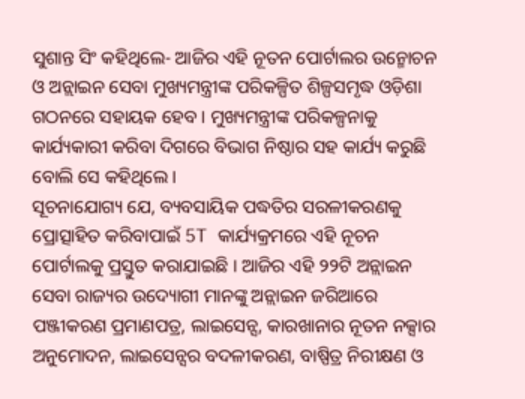ସୁଶାନ୍ତ ସିଂ କହିଥିଲେ- ଆଜିର ଏହି ନୂତନ ପୋର୍ଟାଲର ଉନ୍ମୋଚନ ଓ ଅନ୍ଲାଇନ ସେବା ମୁଖ୍ୟମନ୍ତ୍ରୀଙ୍କ ପରିକଳ୍ପିତ ଶିଳ୍ପସମୃଦ୍ଧ ଓଡ଼ିଶା ଗଠନରେ ସହାୟକ ହେବ । ମୁଖ୍ୟମନ୍ତ୍ରୀଙ୍କ ପରିକଳ୍ପନାକୁ କାର୍ଯ୍ୟକାରୀ କରିବା ଦିଗରେ ବିଭାଗ ନିଷ୍ଠାର ସହ କାର୍ଯ୍ୟ କରୁଛି ବୋଲି ସେ କହିଥିଲେ ।
ସୂଚନାଯୋଗ୍ୟ ଯେ, ବ୍ୟବସାୟିକ ପଦ୍ଧତିର ସରଳୀକରଣକୁ ପ୍ରୋତ୍ସାହିତ କରିବାପାଇଁ 5T କାର୍ଯ୍ୟକ୍ରମରେ ଏହି ନୂଚନ ପୋର୍ଟାଲକୁ ପ୍ରସ୍ତୁତ କରାଯାଇଛି । ଆଜିର ଏହି ୨୨ଟି ଅନ୍ଲାଇନ ସେବା ରାଜ୍ୟର ଉଦ୍ୟୋଗୀ ମାନଙ୍କୁ ଅନ୍ଲାଇନ ଜରିଆରେ ପଞ୍ଜୀକରଣ ପ୍ରମାଣପତ୍ର, ଲାଇସେନ୍ସ, କାରଖାନାର ନୂତନ ନକ୍ସାର ଅନୁମୋଦନ, ଲାଇସେନ୍ସର ବଦଳୀକରଣ, ବାଷ୍ପିତ୍ର ନିରୀକ୍ଷଣ ଓ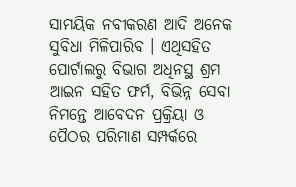ସାମୟିକ ନବୀକରଣ ଆଦି ଅନେକ ସୁବିଧା ମିଳିପାରିବ । ଏଥିସହିତ ପୋର୍ଟାଲରୁ ବିଭାଗ ଅଧିନସ୍ଥ ଶ୍ରମ ଆଇନ ସହିତ ଫର୍ମ, ବିଭିନ୍ନ ସେବା ନିମନ୍ତେ ଆବେଦନ ପ୍ରକ୍ରିୟା ଓ ପୈଠର ପରିମାଣ ସମ୍ପର୍କରେ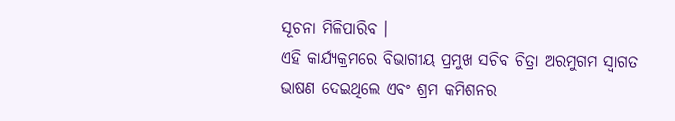ସୂଚନା ମିଳିପାରିବ ।
ଏହି କାର୍ଯ୍ୟକ୍ରମରେ ବିଭାଗୀୟ ପ୍ରମୁଖ ସଚିବ ଚିତ୍ରା ଅରମୁଗମ ସ୍ବାଗତ ଭାଷଣ ଦେଇଥିଲେ ଏବଂ ଶ୍ରମ କମିଶନର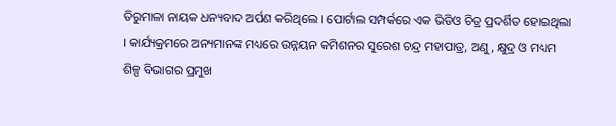ତିରୁମାଳା ନାୟକ ଧନ୍ୟବାଦ ଅର୍ପଣ କରିଥିଲେ । ପୋର୍ଟାଲ ସମ୍ପର୍କରେ ଏକ ଭିଡିଓ ଚିତ୍ର ପ୍ରଦର୍ଶିତ ହୋଇଥିଲା । କାର୍ଯ୍ୟକ୍ରମରେ ଅନ୍ୟମାନଙ୍କ ମଧ୍ୟରେ ଉନ୍ନୟନ କମିଶନର ସୁରେଶ ଚନ୍ଦ୍ର ମହାପାତ୍ର, ଅଣୁ, କ୍ଷୁଦ୍ର ଓ ମଧ୍ୟମ ଶିଳ୍ପ ବିଭାଗର ପ୍ରମୁଖ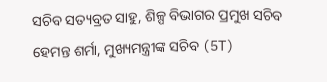ସଚିବ ସତ୍ୟବ୍ରତ ସାହୁ, ଶିଳ୍ପ ବିଭାଗର ପ୍ରମୁଖ ସଚିବ ହେମନ୍ତ ଶର୍ମା, ମୁଖ୍ୟମନ୍ତ୍ରୀଙ୍କ ସଚିବ (5T)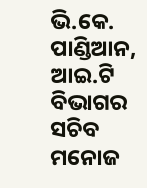ଭି.କେ. ପାଣ୍ଡିଆନ, ଆଇ.ଟି ବିଭାଗର ସଚିବ ମନୋଜ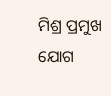ମିଶ୍ର ପ୍ରମୁଖ ଯୋଗ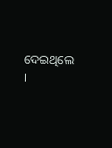ଦେଇଥିଲେ ।